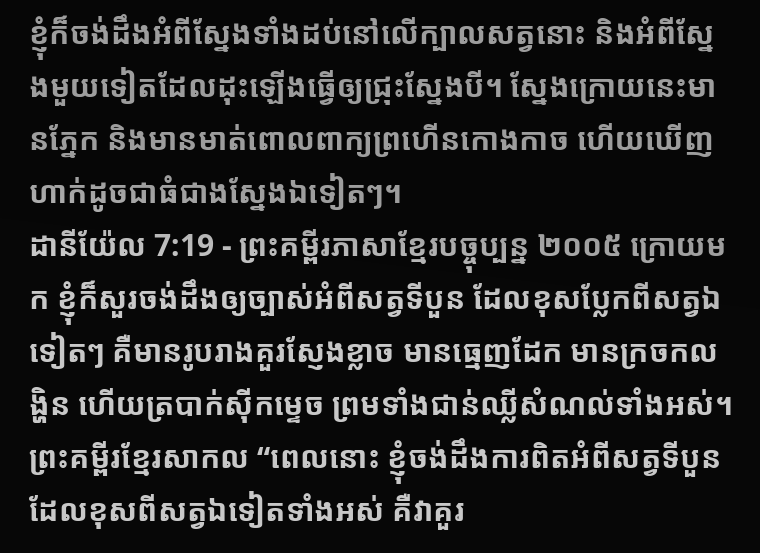ខ្ញុំក៏ចង់ដឹងអំពីស្នែងទាំងដប់នៅលើក្បាលសត្វនោះ និងអំពីស្នែងមួយទៀតដែលដុះឡើងធ្វើឲ្យជ្រុះស្នែងបី។ ស្នែងក្រោយនេះមានភ្នែក និងមានមាត់ពោលពាក្យព្រហើនកោងកាច ហើយឃើញហាក់ដូចជាធំជាងស្នែងឯទៀតៗ។
ដានីយ៉ែល 7:19 - ព្រះគម្ពីរភាសាខ្មែរបច្ចុប្បន្ន ២០០៥ ក្រោយមក ខ្ញុំក៏សួរចង់ដឹងឲ្យច្បាស់អំពីសត្វទីបួន ដែលខុសប្លែកពីសត្វឯទៀតៗ គឺមានរូបរាងគួរស្ញែងខ្លាច មានធ្មេញដែក មានក្រចកលង្ហិន ហើយត្របាក់ស៊ីកម្ទេច ព្រមទាំងជាន់ឈ្លីសំណល់ទាំងអស់។ ព្រះគម្ពីរខ្មែរសាកល “ពេលនោះ ខ្ញុំចង់ដឹងការពិតអំពីសត្វទីបួនដែលខុសពីសត្វឯទៀតទាំងអស់ គឺវាគួរ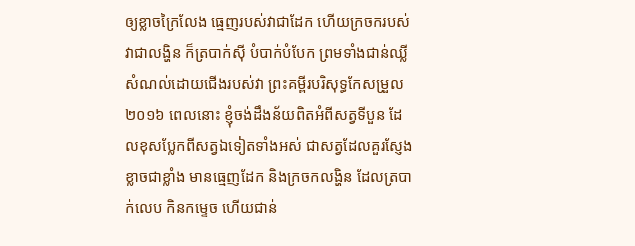ឲ្យខ្លាចក្រៃលែង ធ្មេញរបស់វាជាដែក ហើយក្រចករបស់វាជាលង្ហិន ក៏ត្របាក់ស៊ី បំបាក់បំបែក ព្រមទាំងជាន់ឈ្លីសំណល់ដោយជើងរបស់វា ព្រះគម្ពីរបរិសុទ្ធកែសម្រួល ២០១៦ ពេលនោះ ខ្ញុំចង់ដឹងន័យពិតអំពីសត្វទីបួន ដែលខុសប្លែកពីសត្វឯទៀតទាំងអស់ ជាសត្វដែលគួរស្ញែងខ្លាចជាខ្លាំង មានធ្មេញដែក និងក្រចកលង្ហិន ដែលត្របាក់លេប កិនកម្ទេច ហើយជាន់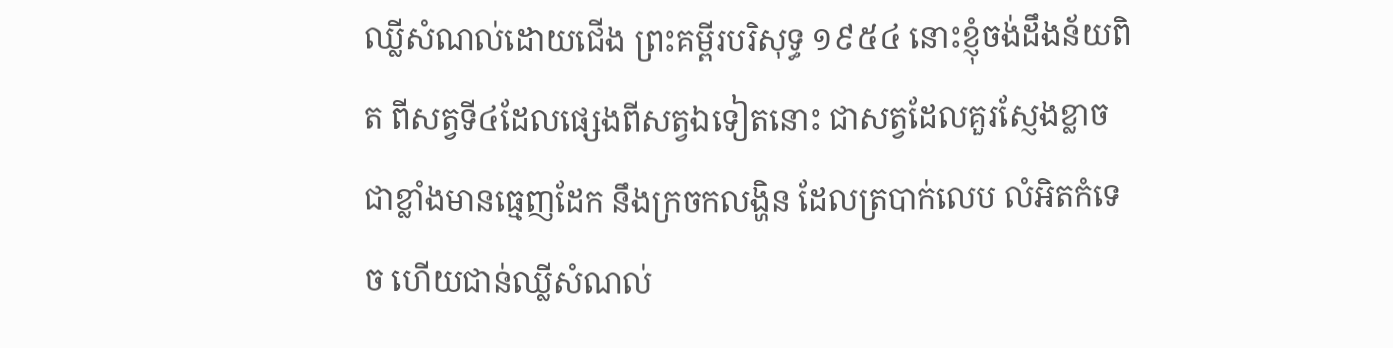ឈ្លីសំណល់ដោយជើង ព្រះគម្ពីរបរិសុទ្ធ ១៩៥៤ នោះខ្ញុំចង់ដឹងន័យពិត ពីសត្វទី៤ដែលផ្សេងពីសត្វឯទៀតនោះ ជាសត្វដែលគួរស្ញែងខ្លាចជាខ្លាំងមានធ្មេញដែក នឹងក្រចកលង្ហិន ដែលត្របាក់លេប លំអិតកំទេច ហើយជាន់ឈ្លីសំណល់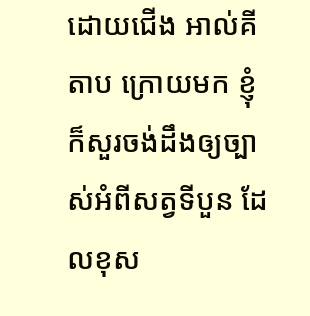ដោយជើង អាល់គីតាប ក្រោយមក ខ្ញុំក៏សួរចង់ដឹងឲ្យច្បាស់អំពីសត្វទីបួន ដែលខុស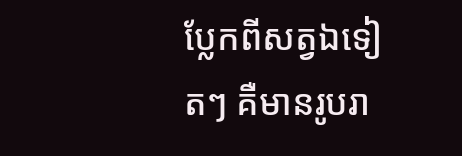ប្លែកពីសត្វឯទៀតៗ គឺមានរូបរា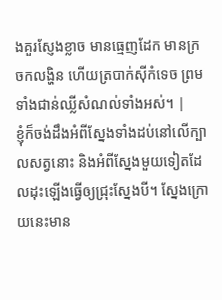ងគួរស្ញែងខ្លាច មានធ្មេញដែក មានក្រចកលង្ហិន ហើយត្របាក់ស៊ីកំទេច ព្រមទាំងជាន់ឈ្លីសំណល់ទាំងអស់។ |
ខ្ញុំក៏ចង់ដឹងអំពីស្នែងទាំងដប់នៅលើក្បាលសត្វនោះ និងអំពីស្នែងមួយទៀតដែលដុះឡើងធ្វើឲ្យជ្រុះស្នែងបី។ ស្នែងក្រោយនេះមាន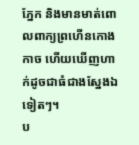ភ្នែក និងមានមាត់ពោលពាក្យព្រហើនកោងកាច ហើយឃើញហាក់ដូចជាធំជាងស្នែងឯទៀតៗ។
ប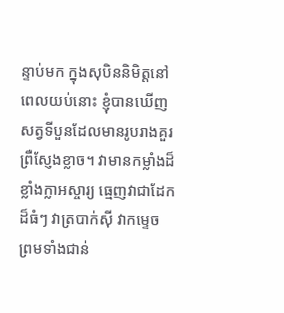ន្ទាប់មក ក្នុងសុបិននិមិត្តនៅពេលយប់នោះ ខ្ញុំបានឃើញសត្វទីបួនដែលមានរូបរាងគួរព្រឺស្ញែងខ្លាច។ វាមានកម្លាំងដ៏ខ្លាំងក្លាអស្ចារ្យ ធ្មេញវាជាដែកដ៏ធំៗ វាត្របាក់ស៊ី វាកម្ទេច ព្រមទាំងជាន់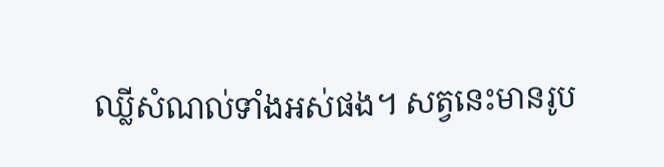ឈ្លីសំណល់ទាំងអស់ផង។ សត្វនេះមានរូប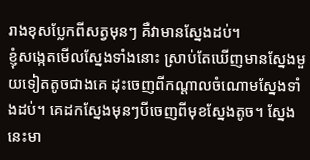រាងខុសប្លែកពីសត្វមុនៗ គឺវាមានស្នែងដប់។
ខ្ញុំសង្កេតមើលស្នែងទាំងនោះ ស្រាប់តែឃើញមានស្នែងមួយទៀតតូចជាងគេ ដុះចេញពីកណ្ដាលចំណោមស្នែងទាំងដប់។ គេដកស្នែងមុនៗបីចេញពីមុខស្នែងតូច។ ស្នែងនេះមា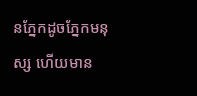នភ្នែកដូចភ្នែកមនុស្ស ហើយមាន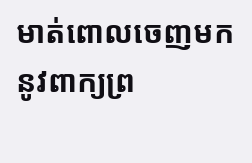មាត់ពោលចេញមកនូវពាក្យព្រ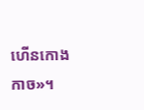ហើនកោងកាច»។